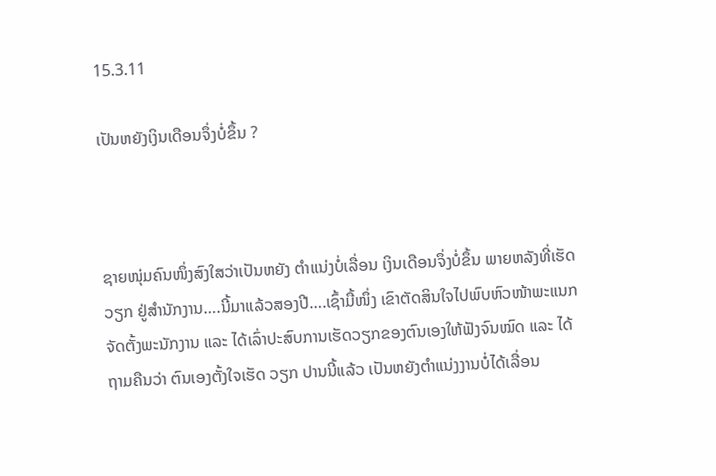15.3.11

ເປັນຫຍັງເງິນເດືອນຈຶ່ງບໍ່ຂຶ້ນ ?



ຊາຍໜຸ່ມຄົນໜຶ່ງສົງໃສວ່າເປັນຫຍັງ ຕຳແນ່ງບໍ່ເລື່ອນ ເງິນເດືອນຈຶ່ງບໍ່ຂຶ້ນ ພາຍຫລັງທີ່ເຮັດວຽກ ຢູ່ສຳນັກງານ….ນີ້ມາແລ້ວສອງປີ….ເຊົ້າມື້ໜຶ່ງ ເຂົາຕັດສິນໃຈໄປພົບຫົວໜ້າພະແນກຈັດຕັ້ງພະນັກງານ ແລະ ໄດ້ເລົ່າປະສົບການເຮັດວຽກຂອງຕົນເອງໃຫ້ຟັງຈົນໝົດ ແລະ ໄດ້ຖາມຄືນວ່າ ຕົນເອງຕັ້ງໃຈເຮັດ ວຽກ ປານນີ້ແລ້ວ ເປັນຫຍັງຕຳແນ່ງງານບໍ່ໄດ້ເລື່ອນ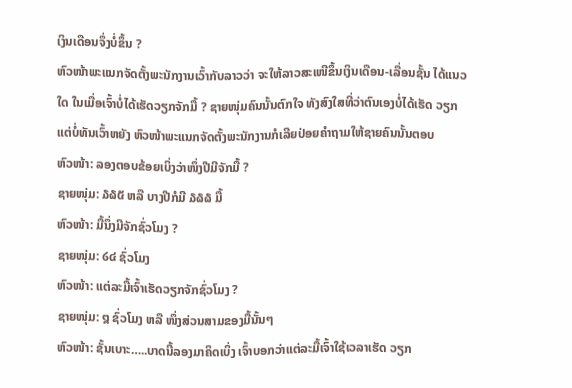ເງິນເດືອນຈຶ່ງບໍ່ຂຶ້ນ ?
ຫົວໜ້າພະແນກຈັດຕັ້ງພະນັກງານເວົ້າກັບລາວວ່າ ຈະໃຫ້ລາວສະເໜີຂຶ້ນເງິນເດືອນ-ເລື່ອນຊັ້ນ ໄດ້ແນວໃດ ໃນເມື່ອເຈົ້າບໍ່ໄດ້ເຮັດວຽກຈັກມື້ ? ຊາຍໜຸ່ມຄົນນັ້ນຕົກໃຈ ທັງສົງໃສທີ່ວ່າຕົນເອງບໍ່ໄດ້ເຮັດ ວຽກ ແຕ່ບໍ່ທັນເວົ້າຫຍັງ ຫົວໜ້າພະແນກຈັດຕັ້ງພະນັກງານກໍເລີຍປ່ອຍຄຳຖາມໃຫ້ຊາຍຄົນນັ້ນຕອບ
ຫົວໜ້າ: ລອງຕອບຂ້ອຍເບິ່ງວ່າໜຶ່ງປີມີຈັກມື້ ?
ຊາຍໜຸ່ມ: ໓໖໕ ຫລື ບາງປີກໍມີ ໓໖໖ ມື້
ຫົວໜ້າ: ມື້ນຶ່ງມີຈັກຊົ່ວໂມງ ?
ຊາຍໜຸ່ມ: ໒໔ ຊົ່ວໂມງ
ຫົວໜ້າ: ແຕ່ລະມື້ເຈົ້າເຮັດວຽກຈັກຊົ່ວໂມງ ?
ຊາຍໜຸ່ມ: ໘ ຊົ່ວໂມງ ຫລື ໜຶ່ງສ່ວນສາມຂອງມື້ນັ້ນໆ
ຫົວໜ້າ: ຊັ້ນເບາະ…..ບາດນີ້ລອງມາຄິດເບິ່ງ ເຈົ້າບອກວ່າແຕ່ລະມື້ເຈົ້າໃຊ້ເວລາເຮັດ ວຽກ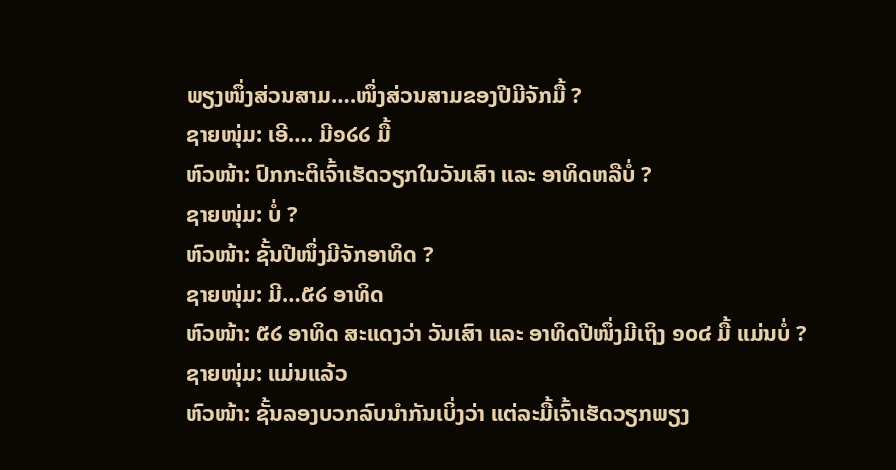ພຽງໜຶ່ງສ່ວນສາມ….ໜຶ່ງສ່ວນສາມຂອງປີມີຈັກມື້ ?
ຊາຍໜຸ່ມ: ເອີ…. ມີ໑໒໒ ມື້
ຫົວໜ້າ: ປົກກະຕິເຈົ້າເຮັດວຽກໃນວັນເສົາ ແລະ ອາທິດຫລືບໍ່ ?
ຊາຍໜຸ່ມ: ບໍ່ ?
ຫົວໜ້າ: ຊັ້ນປີໜຶ່ງມີຈັກອາທິດ ?
ຊາຍໜຸ່ມ: ມີ…໕໒ ອາທິດ
ຫົວໜ້າ: ໕໒ ອາທິດ ສະແດງວ່າ ວັນເສົາ ແລະ ອາທິດປີໜຶ່ງມີເຖິງ ໑໐໔ ມື້ ແມ່ນບໍ່ ?
ຊາຍໜຸ່ມ: ແມ່ນແລ້ວ
ຫົວໜ້າ: ຊັ້ນລອງບວກລົບນຳກັນເບິ່ງວ່າ ແຕ່ລະມື້ເຈົ້າເຮັດວຽກພຽງ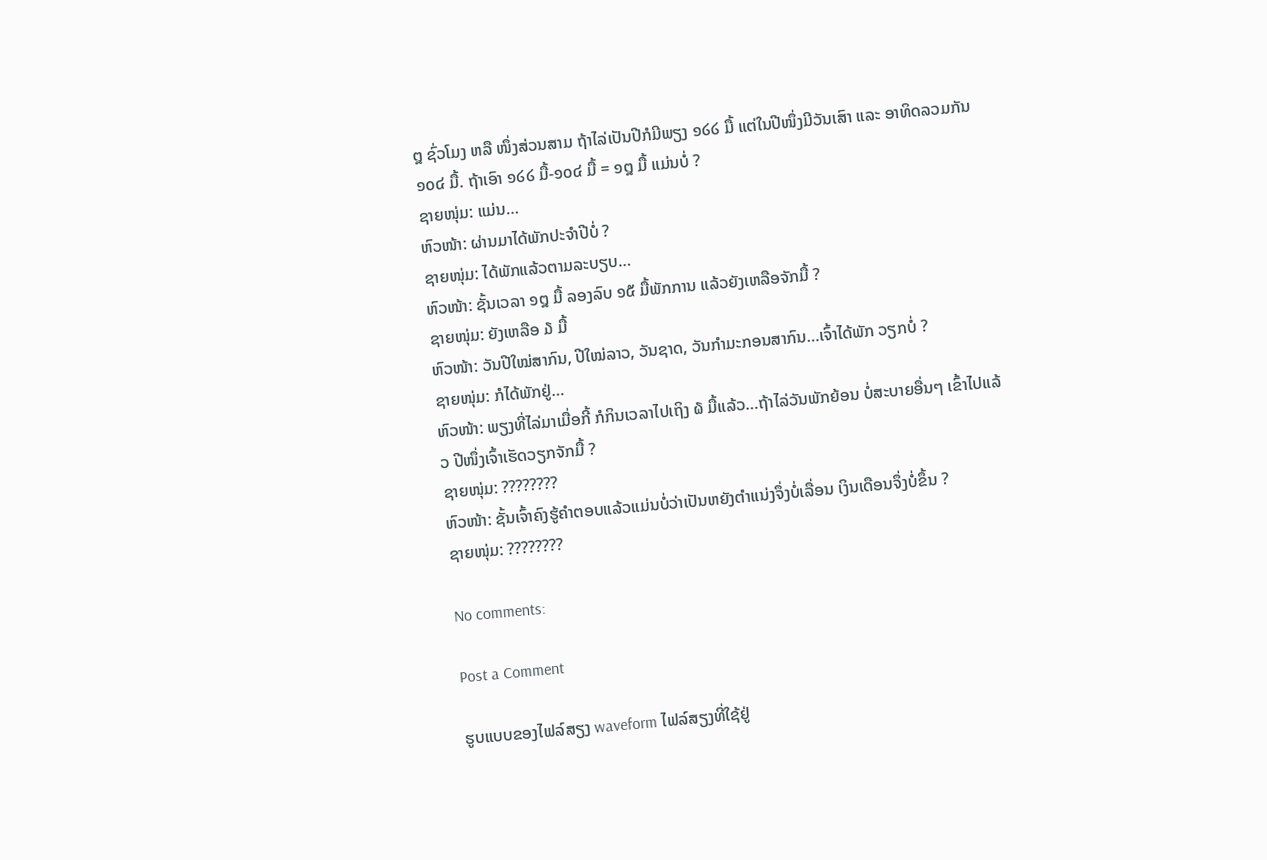໘ ຊົ່ວໂມງ ຫລື ໜຶ່ງສ່ວນສາມ ຖ້າໄລ່ເປັນປີກໍມີພຽງ ໑໒໒ ມື້ ແຕ່ໃນປີໜຶ່ງມີວັນເສົາ ແລະ ອາທິດລວມກັນ ໑໐໔ ມື້. ຖ້າເອົາ ໑໒໒ ມື້-໑໐໔ ມື້ = ໑໘ ມື້ ແມ່ນບໍ່ ?
ຊາຍໜຸ່ມ: ແມ່ນ…
ຫົວໜ້າ: ຜ່ານມາໄດ້ພັກປະຈຳປີບໍ່ ?
ຊາຍໜຸ່ມ: ໄດ້ພັກແລ້ວຕາມລະບຽບ…
ຫົວໜ້າ: ຊັ້ນເວລາ ໑໘ ມື້ ລອງລົບ ໑໕ ມື້ພັກການ ແລ້ວຍັງເຫລືອຈັກມື້ ?
ຊາຍໜຸ່ມ: ຍັງເຫລືອ ໓ ມື້
ຫົວໜ້າ: ວັນປີໃໝ່ສາກົນ, ປີໃໝ່ລາວ, ວັນຊາດ, ວັນກຳມະກອນສາກົນ…ເຈົ້າໄດ້ພັກ ວຽກບໍ່ ?
ຊາຍໜຸ່ມ: ກໍໄດ້ພັກຢູ່…
ຫົວໜ້າ: ພຽງທີ່ໄລ່ມາເມື່ອກີ້ ກໍກິນເວລາໄປເຖິງ ໖ ມື້ແລ້ວ…ຖ້າໄລ່ວັນພັກຍ້ອນ ບໍ່ສະບາຍອື່ນໆ ເຂົ້າໄປແລ້ວ ປີໜຶ່ງເຈົ້າເຮັດວຽກຈັກມື້ ?
ຊາຍໜຸ່ມ: ????????
ຫົວໜ້າ: ຊັ້ນເຈົ້າຄົງຮູ້ຄຳຕອບແລ້ວແມ່ນບໍ່ວ່າເປັນຫຍັງຕຳແນ່ງຈຶ່ງບໍ່ເລື່ອນ ເງິນເດືອນຈຶ່ງບໍ່ຂຶ້ນ ?
ຊາຍໜຸ່ມ: ????????

No comments:

Post a Comment

ຮູບແບບຂອງໄຟລ໌ສຽງ waveform ໄຟລ໌ສຽງທີ່ໃຊ້ຢູ່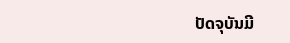ປັດຈຸບັນມີ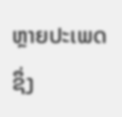ຫຼາຍປະເພດ ຊຶ່ງ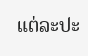ແຕ່ລະປະ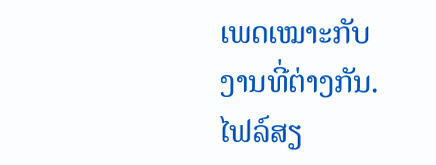ເພດເໝາະກັບງານທີ່ຕ່າງກັນ. ໄຟລ໌ສຽ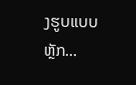ງຮູບແບບຫຼັກ...